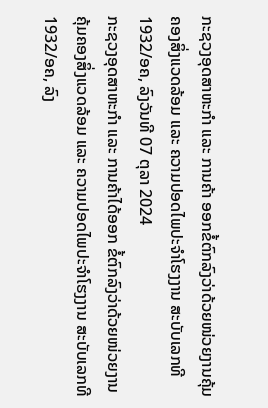ກະຊວງອຸດສາຫະກຳ ແລະ ການຄ້າ ອອກຂໍ້ຕົກລົງວ່າດ້ວຍໜ່ວຍງານຄຸ້ມຄອງສິ່ງແວດລ້ອມ ແລະ ຄວາມປອດໄພປະຈຳໂຮງງານ ສະບັບເລກທີ 1932/ອຄ, ລົງວັນທີ 07 ຕຸລາ 2024
ກະຊວງອຸດສາຫະກຳ ແລະ ການຄ້າໄດ້ອອກ ຂໍ້ຕົກລົງວ່າດ້ວຍໜ່ວຍງານຄຸ້ມຄອງສິ່ງແວດລ້ອມ ແລະ ຄວາມປອດໄພປະຈຳໂຮງງານ ສະບັບເລກທີ 1932/ອຄ, ລົງ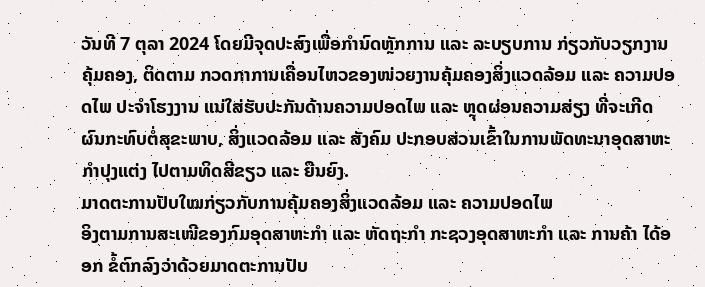ວັນທີ 7 ຕຸລາ 2024 ໂດຍມີຈຸດປະສົງເພື່ອກຳນົດຫຼັກການ ແລະ ລະບຽບການ ກ່ຽວກັບວຽກງານຄຸ້ມຄອງ, ຕິດຕາມ ກວດກາການເຄື່ອນໄຫວຂອງໜ່ວຍງານຄຸ້ມຄອງສິ່ງແວດລ້ອມ ແລະ ຄວາມປອດໄພ ປະຈຳໂຮງງານ ແນ່ໃສ່ຮັບປະກັນດ້ານຄວາມປອດໄພ ແລະ ຫຼຸດຜ່ອນຄວາມສ່ຽງ ທີ່ຈະເກີດຜົນກະທົບຕໍ່ສຸຂະພາບ, ສິ່ງແວດລ້ອມ ແລະ ສັງຄົມ ປະກອບສ່ວນເຂົ້າໃນການພັດທະນາອຸດສາຫະກຳປຸງແຕ່ງ ໄປຕາມທິດສີຂຽວ ແລະ ຍືນຍົງ.
ມາດຕະການປັບໃໝກ່ຽວກັບການຄຸ້ມຄອງສິ່ງແວດລ້ອມ ແລະ ຄວາມປອດໄພ
ອິງຕາມການສະເໜີຂອງກົມອຸດສາຫະກຳ ແລະ ຫັດຖະກຳ ກະຊວງອຸດສາຫະກຳ ແລະ ການຄ້າ ໄດ້ອອກ ຂໍ້ຕົກລົງວ່າດ້ວຍມາດຕະການປັບ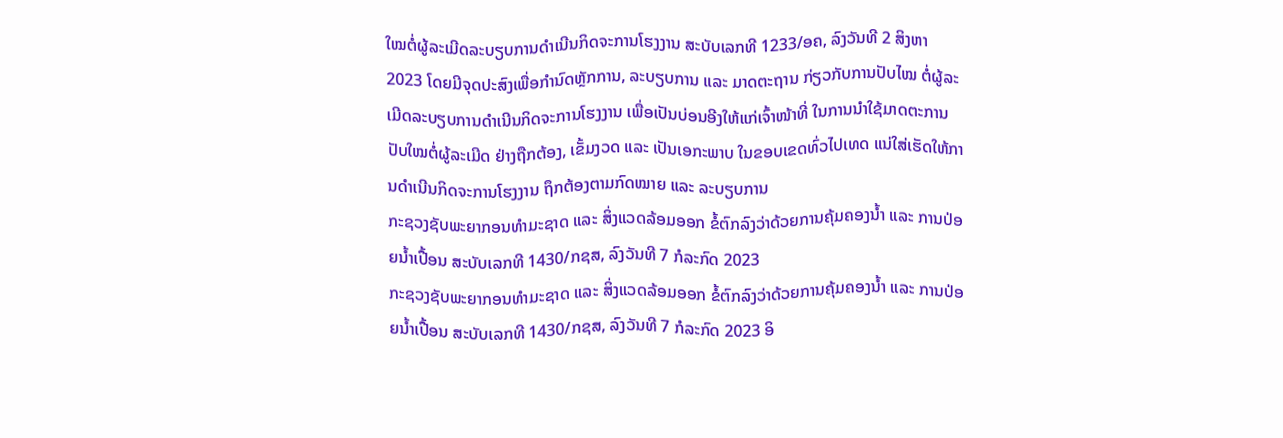ໃໝຕໍ່ຜູ້ລະເມີດລະບຽບການດຳເນີນກິດຈະການໂຮງງານ ສະບັບເລກທີ 1233/ອຄ, ລົງວັນທີ 2 ສິງຫາ 2023 ໂດຍມີຈຸດປະສົງເພື່ອກຳນົດຫຼັກການ, ລະບຽບການ ແລະ ມາດຕະຖານ ກ່ຽວກັບການປັບໄໝ ຕໍ່ຜູ້ລະເມີດລະບຽບການດຳເນີນກິດຈະການໂຮງງານ ເພື່ອເປັນບ່ອນອີງໃຫ້ແກ່ເຈົ້າໜ້າທີ່ ໃນການນຳໃຊ້ມາດຕະການປັບໃໝຕໍ່ຜູ້ລະເມີດ ຢ່າງຖືກຕ້ອງ, ເຂັ້ມງວດ ແລະ ເປັນເອກະພາບ ໃນຂອບເຂດທົ່ວໄປເທດ ແນ່ໃສ່ເຮັດໃຫ້ການດຳເນີນກິດຈະການໂຮງງານ ຖຶກຕ້ອງຕາມກົດໝາຍ ແລະ ລະບຽບການ
ກະຊວງຊັບພະຍາກອນທຳມະຊາດ ແລະ ສິ່ງແວດລ້ອມອອກ ຂໍ້ຕົກລົງວ່າດ້ວຍການຄຸ້ມຄອງນ້ຳ ແລະ ການປ່ອຍນ້ຳເປື້ອນ ສະບັບເລກທີ 1430/ກຊສ, ລົງວັນທີ 7 ກໍລະກົດ 2023
ກະຊວງຊັບພະຍາກອນທຳມະຊາດ ແລະ ສິ່ງແວດລ້ອມອອກ ຂໍ້ຕົກລົງວ່າດ້ວຍການຄຸ້ມຄອງນ້ຳ ແລະ ການປ່ອຍນ້ຳເປື້ອນ ສະບັບເລກທີ 1430/ກຊສ, ລົງວັນທີ 7 ກໍລະກົດ 2023 ອິ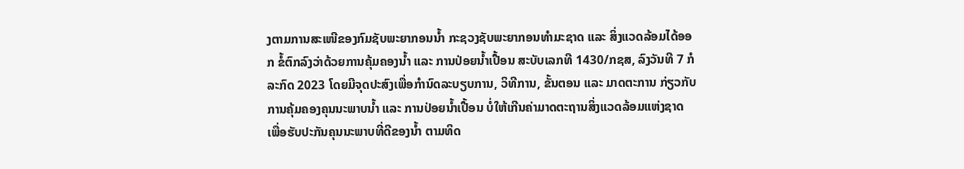ງຕາມການສະເໜີຂອງກົມຊັບພະຍາກອນນ້ຳ ກະຊວງຊັບພະຍາກອນທຳມະຊາດ ແລະ ສິ່ງແວດລ້ອມໄດ້ອອກ ຂໍ້ຕົກລົງວ່າດ້ວຍການຄຸ້ມຄອງນ້ຳ ແລະ ການປ່ອຍນ້ຳເປື້ອນ ສະບັບເລກທີ 1430/ກຊສ, ລົງວັນທີ 7 ກໍລະກົດ 2023 ໂດຍມີຈຸດປະສົງເພື່ອກຳນົດລະບຽບການ, ວິທີການ, ຂັ້ນຕອນ ແລະ ມາດຕະການ ກ່ຽວກັບການຄຸ້ມຄອງຄຸນນະພາບນ້ຳ ແລະ ການປ່ອຍນ້ຳເປື້ອນ ບໍ່ໃຫ້ເກີນຄ່າມາດຕະຖານສິ່ງແວດລ້ອມແຫ່ງຊາດ ເພື່ອຮັບປະກັນຄຸນນະພາບທີ່ດີຂອງນ້ຳ ຕາມທິດ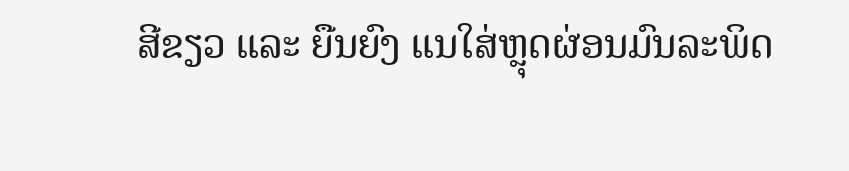ສີຂຽວ ແລະ ຍືນຍົງ ແນໃສ່ຫຼຸດຜ່ອນມົນລະພິດ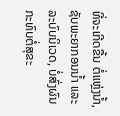ທີ່ຈະເກີດຂື້ນ ຕໍ່ແຫຼ່ງນ້ຳ, ຊັບພະຍາກອນນ້ຳ ແລະ ລະບົບນິເວດ, ບໍ່ສົ່ງຜົນກະທົບຕໍ່ສຸຂະ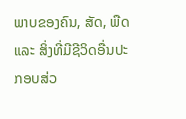ພາບຂອງຄົນ, ສັດ, ພືດ ແລະ ສິ່ງທີ່ມີຊີວິດອື່ນປະກອບສ່ວ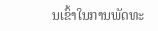ນເຂົ້າໃນການພັດທະ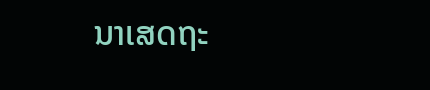ນາເສດຖະ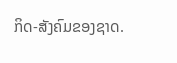ກິດ-ສັງຄົມຂອງຊາດ.